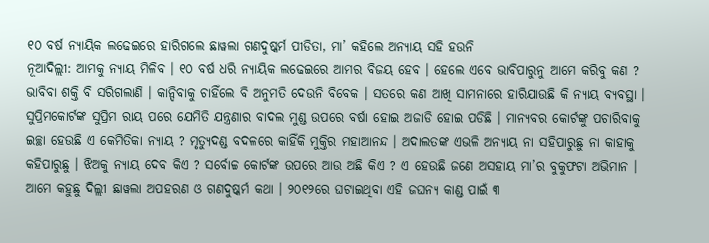୧୦ ବର୍ଷ ନ୍ୟାୟିକ ଲଢେଇରେ ହାରିଗଲେ ଛାୱଲା ଗଣଦୁଷ୍କର୍ମ ପୀଡିତା, ମା’ କହିଲେ ଅନ୍ୟାୟ ସହି ହଉନି
ନୂଆଦିଲ୍ଲୀ: ଆମକୁ ନ୍ୟାୟ ମିଳିବ । ୧୦ ବର୍ଷ ଧରି ନ୍ୟାୟିକ ଲଢେଇରେ ଆମର ବିଜୟ ହେବ । ହେଲେ ଏବେ ଭାବିପାରୁନୁ ଆମେ କରିବୁ କଣ ? ଭାବିବା ଶକ୍ତି ବି ସରିଗଲାଣି । କାନ୍ଦିବାକୁ ଚାହିଁଲେ ବି ଅନୁମତି ଦେଉନି ବିବେକ । ସତରେ କଣ ଆଖି ସାମନାରେ ହାରିଯାଉଛି କି ନ୍ୟାୟ ବ୍ୟବସ୍ଥା । ସୁପ୍ରିମକୋର୍ଟଙ୍କ ସୁପ୍ରିମ ରାୟ ପରେ ଯେମିତି ଯନ୍ତ୍ରଣାର ବାଦଲ ମୁଣ୍ଡ ଉପରେ ବର୍ଷା ହୋଇ ଅଜାଡି ହୋଇ ପଡିଛି । ମାନ୍ୟବର କୋର୍ଟଙ୍କୁ ପଚାରିବାକୁ ଇଚ୍ଛା ହେଉଛି ଏ କେମିତିକା ନ୍ୟାୟ ? ମୃତ୍ୟୁଦଣ୍ଡ ବଦଳରେ କାହିଁକି ମୁକ୍ତିର ମହାଆନନ୍ଦ । ଅଦାଲତଙ୍କ ଏଭଳି ଅନ୍ୟାୟ ନା ସହିପାରୁଛୁ ନା କାହାକୁ କହିପାରୁଛୁ । ଝିଅକୁ ନ୍ୟାୟ ଦେବ କିଏ ? ସର୍ବୋଚ୍ଚ କୋର୍ଟଙ୍କ ଉପରେ ଆଉ ଅଛି କିଏ ? ଏ ହେଉଛି ଜଣେ ଅସହାୟ ମା’ର ବୁକୁଫଟା ଅଭିମାନ ।
ଆମେ କହୁଛୁ ଦିଲ୍ଲୀ ଛାୱଲା ଅପହରଣ ଓ ଗଣଦୁଷ୍କର୍ମ କଥା । ୨୦୧୨ରେ ଘଟାଇଥିବା ଏହି ଜଘନ୍ୟ କାଣ୍ଡ ପାଇଁ ୩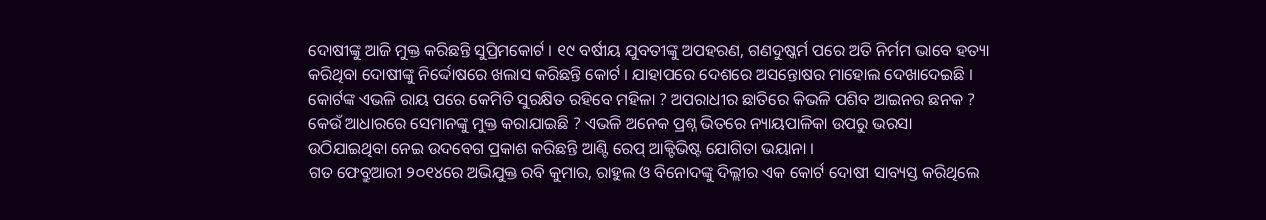ଦୋଷୀଙ୍କୁ ଆଜି ମୁକ୍ତ କରିଛନ୍ତି ସୁପ୍ରିମକୋର୍ଟ । ୧୯ ବର୍ଷୀୟ ଯୁବତୀଙ୍କୁ ଅପହରଣ, ଗଣଦୁଷ୍କର୍ମ ପରେ ଅତି ନିର୍ମମ ଭାବେ ହତ୍ୟା କରିଥିବା ଦୋଷୀଙ୍କୁ ନିର୍ଦ୍ଦୋଷରେ ଖଲାସ କରିଛନ୍ତି କୋର୍ଟ । ଯାହାପରେ ଦେଶରେ ଅସନ୍ତୋଷର ମାହୋଲ ଦେଖାଦେଇଛି । କୋର୍ଟଙ୍କ ଏଭଳି ରାୟ ପରେ କେମିତି ସୁରକ୍ଷିତ ରହିବେ ମହିଳା ? ଅପରାଧୀର ଛାତିରେ କିଭଳି ପଶିବ ଆଇନର ଛନକ ? କେଉଁ ଆଧାରରେ ସେମାନଙ୍କୁ ମୁକ୍ତ କରାଯାଇଛି ? ଏଭଳି ଅନେକ ପ୍ରଶ୍ନ ଭିତରେ ନ୍ୟାୟପାଳିକା ଉପରୁ ଭରସା ଉଠିଯାଇଥିବା ନେଇ ଉଦବେଗ ପ୍ରକାଶ କରିଛନ୍ତି ଆଣ୍ଟି ରେପ୍ ଆକ୍ଟିଭିଷ୍ଟ ଯୋଗିତା ଭୟାନା ।
ଗତ ଫେବ୍ରୁଆରୀ ୨୦୧୪ରେ ଅଭିଯୁକ୍ତ ରବି କୁମାର, ରାହୁଲ ଓ ବିନୋଦଙ୍କୁ ଦିଲ୍ଲୀର ଏକ କୋର୍ଟ ଦୋଷୀ ସାବ୍ୟସ୍ତ କରିଥିଲେ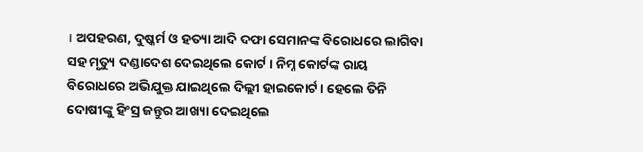। ଅପହରଣ, ଦୁଷ୍କର୍ମ ଓ ହତ୍ୟା ଆଦି ଦଫା ସେମାନଙ୍କ ବିରୋଧରେ ଲାଗିବା ସହ ମୃତ୍ୟୁ ଦଣ୍ଡାଦେଶ ଦେଇଥିଲେ କୋର୍ଟ । ନିମ୍ନ କୋର୍ଟଙ୍କ ରାୟ ବିରୋଧରେ ଅଭିଯୁକ୍ତ ଯାଇଥିଲେ ଦିଲ୍ଲୀ ହାଇକୋର୍ଟ । ହେଲେ ତିନି ଦୋଷୀଙ୍କୁ ହିଂସ୍ର ଜନ୍ତୁର ଆଖ୍ୟା ଦେଇଥିଲେ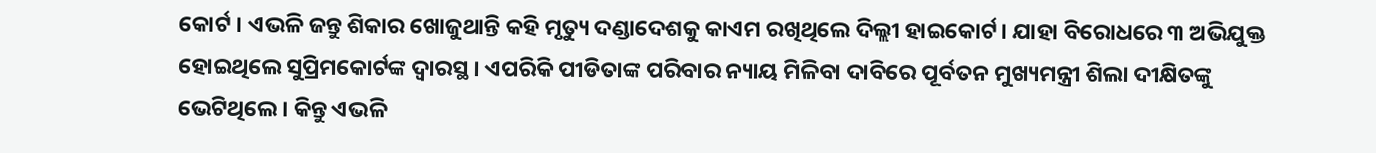କୋର୍ଟ । ଏଭଳି ଜନ୍ତୁ ଶିକାର ଖୋଜୁଥାନ୍ତି କହି ମୃତ୍ୟୁ ଦଣ୍ଡାଦେଶକୁ କାଏମ ରଖିଥିଲେ ଦିଲ୍ଲୀ ହାଇକୋର୍ଟ। ଯାହା ବିରୋଧରେ ୩ ଅଭିଯୁକ୍ତ ହୋଇଥିଲେ ସୁପ୍ରିମକୋର୍ଟଙ୍କ ଦ୍ବାରସ୍ଥ । ଏପରିକି ପୀଡିତାଙ୍କ ପରିବାର ନ୍ୟାୟ ମିଳିବା ଦାବିରେ ପୂର୍ବତନ ମୁଖ୍ୟମନ୍ତ୍ରୀ ଶିଲା ଦୀକ୍ଷିତଙ୍କୁ ଭେଟିଥିଲେ । କିନ୍ତୁ ଏଭଳି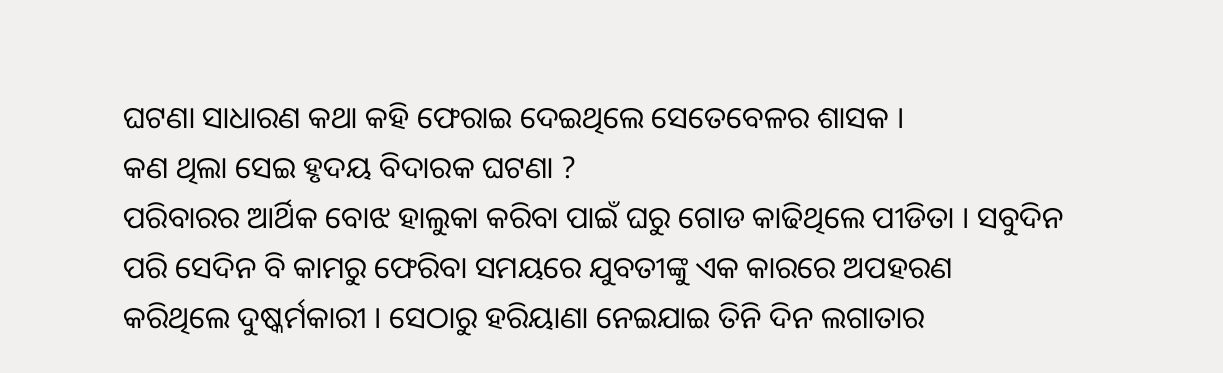ଘଟଣା ସାଧାରଣ କଥା କହି ଫେରାଇ ଦେଇଥିଲେ ସେତେବେଳର ଶାସକ ।
କଣ ଥିଲା ସେଇ ହୃଦୟ ବିଦାରକ ଘଟଣା ?
ପରିବାରର ଆର୍ଥିକ ବୋଝ ହାଲୁକା କରିବା ପାଇଁ ଘରୁ ଗୋଡ କାଢିଥିଲେ ପୀଡିତା । ସବୁଦିନ ପରି ସେଦିନ ବି କାମରୁ ଫେରିବା ସମୟରେ ଯୁବତୀଙ୍କୁ ଏକ କାରରେ ଅପହରଣ କରିଥିଲେ ଦୁଷ୍କର୍ମକାରୀ । ସେଠାରୁ ହରିୟାଣା ନେଇଯାଇ ତିନି ଦିନ ଲଗାତାର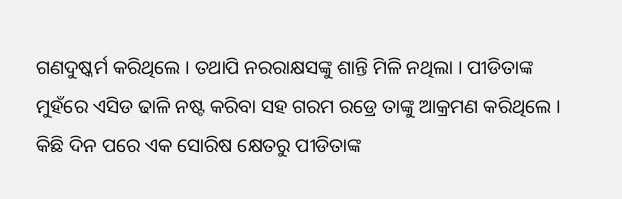ଗଣଦୁଷ୍କର୍ମ କରିଥିଲେ । ତଥାପି ନରରାକ୍ଷସଙ୍କୁ ଶାନ୍ତି ମିଳି ନଥିଲା । ପୀଡିତାଙ୍କ ମୁହଁରେ ଏସିଡ ଢାଳି ନଷ୍ଟ କରିବା ସହ ଗରମ ରଡ୍ରେ ତାଙ୍କୁ ଆକ୍ରମଣ କରିଥିଲେ । କିଛି ଦିନ ପରେ ଏକ ସୋରିଷ କ୍ଷେତରୁ ପୀଡିତାଙ୍କ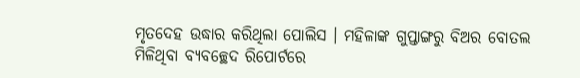ମୃତଦେହ ଉଦ୍ଧାର କରିଥିଲା ପୋଲିସ । ମହିଳାଙ୍କ ଗୁପ୍ତାଙ୍ଗରୁ ବିଅର ବୋତଲ ମିଳିଥିବା ବ୍ୟବଚ୍ଛେଦ ରିପୋର୍ଟରେ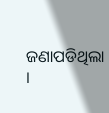ଜଣାପଡିଥିଲା ।